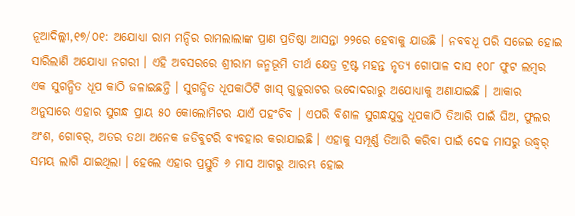ନୂଆଦିଲ୍ଲୀ,୧୭/୦୧: ଅଯୋଧ୍ୟା ରାମ ମନ୍ଦିର ରାମଲାଲାଙ୍କ ପ୍ରାଣ ପ୍ରତିଷ୍ଠା ଆସନ୍ତା ୨୨ରେ ହେବାକୁ ଯାଉଛି । ନବବଧୂ ପରି ସଜେଇ ହୋଇ ସାରିଲାଣି ଅଯୋଧ୍ୟା ନଗରୀ । ଏହି ଅବସରରେ ଶ୍ରୀରାମ ଜନ୍ମଭୂମି ତୀର୍ଥ କ୍ଷେତ୍ର ଟ୍ରଷ୍ଟ ମହନ୍ତ ନୃତ୍ୟ ଗୋପାଳ ଦାସ ୧୦୮ ଫୁଟ ଲମ୍ବର ଏକ ସୁଗନ୍ଧିତ ଧୂପ କାଠି ଜଳାଇଛନ୍ତି । ସୁଗନ୍ଧିତ ଧୂପକାଠିଟି ଖାସ୍ ଗୁଜୁରାଟର ଭଦୋଦରାରୁ ଅଯୋଧ୍ୟାକୁ ଅଣାଯାଇଛି । ଆକାର ଅନୁସାରେ ଏହାର ସୁଗନ୍ଧ ପ୍ରାୟ ୫୦ କୋଲୋମିଟର ଯାଏଁ ପହଂଚିବ । ଏପରି ବିଶାଳ ସୁଗନ୍ଧଯୁକ୍ତ ଧୂପକାଠି ତିଆରି ପାଇଁ ଘିଅ, ଫୁଲର ଅଂଶ, ଗୋବର୍, ଅତର ତଥା ଅନେକ ଜଡିବୁଟରି ବ୍ୟବହାର କରାଯାଇଛି । ଏହାକୁ ସମ୍ପୂର୍ଣ୍ଣ ତିଆରି କରିବା ପାଇଁ ଦେଢ ମାସରୁ ଉଦ୍ଧ୍ୱର୍ ସମୟ ଲାଗି ଯାଇଥିଲା । ହେଲେ ଏହାର ପ୍ରସ୍ତୁତି ୬ ମାସ ଆଗରୁ ଆରମ୍ଭ ହୋଇ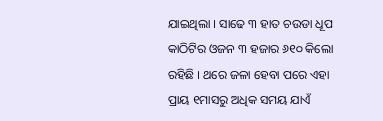ଯାଇଥିଲା । ସାଢେ ୩ ହାତ ଚଉଡା ଧୂପ କାଠିଟିର ଓଜନ ୩ ହଜାର ୬୧୦ କିଲୋ ରହିଛି । ଥରେ ଜଳା ହେବା ପରେ ଏହା ପ୍ରାୟ ୧ମାସରୁ ଅଧିକ ସମୟ ଯାଏଁ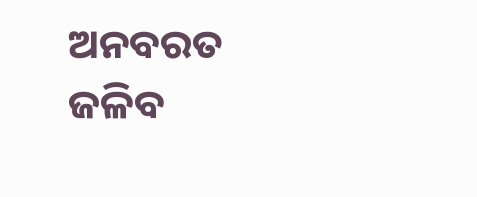ଅନବରତ ଜଳିବ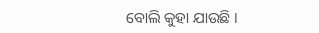ବୋଲି କୁହା ଯାଉଛି ।